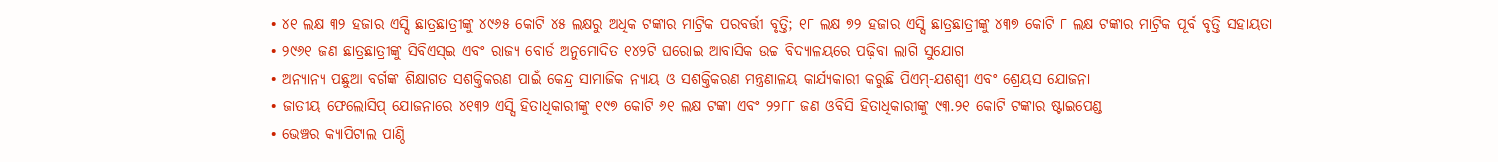• ୪୧ ଲକ୍ଷ ୩୨ ହଜାର ଏସ୍ସି ଛାତ୍ରଛାତ୍ରୀଙ୍କୁ ୪୯୬୫ କୋଟି ୪୫ ଲକ୍ଷରୁ ଅଧିକ ଟଙ୍କାର ମାଟ୍ରିକ ପରବର୍ତ୍ତୀ ବୃତ୍ତି; ୧୮ ଲକ୍ଷ ୭୨ ହଜାର ଏସ୍ସି ଛାତ୍ରଛାତ୍ରୀଙ୍କୁ ୪୩୭ କୋଟି ୮ ଲକ୍ଷ ଟଙ୍କାର ମାଟ୍ରିକ ପୂର୍ବ ବୃତ୍ତି ସହାୟତା
• ୨୯୬୧ ଜଣ ଛାତ୍ରଛାତ୍ରୀଙ୍କୁ ସିବିଏସ୍ଇ ଏବଂ ରାଜ୍ୟ ବୋର୍ଡ ଅନୁମୋଦିତ ୧୪୨ଟି ଘରୋଇ ଆବାସିକ ଉଚ୍ଚ ବିଦ୍ୟାଳୟରେ ପଢ଼ିବା ଲାଗି ସୁଯୋଗ
• ଅନ୍ୟାନ୍ୟ ପଛୁଆ ବର୍ଗଙ୍କ ଶିକ୍ଷାଗତ ସଶକ୍ତିକରଣ ପାଇଁ କେନ୍ଦ୍ର ସାମାଜିକ ନ୍ୟାୟ ଓ ସଶକ୍ତିକରଣ ମନ୍ତ୍ରଣାଳୟ କାର୍ଯ୍ୟକାରୀ କରୁଛି ପିଏମ୍-ଯଶଶ୍ୱୀ ଏବଂ ଶ୍ରେୟସ ଯୋଜନା
• ଜାତୀୟ ଫେଲୋସିପ୍ ଯୋଜନାରେ ୪୧୩୨ ଏସ୍ସି ହିତାଧିକାରୀଙ୍କୁ ୧୯୭ କୋଟି ୬୧ ଲକ୍ଷ ଟଙ୍କା ଏବଂ ୨୨୮୮ ଜଣ ଓବିସି ହିତାଧିକାରୀଙ୍କୁ ୯୩.୨୧ କୋଟି ଟଙ୍କାର ଷ୍ଟାଇପେଣ୍ଡ
• ଭେଞ୍ଚର କ୍ୟାପିଟାଲ ପାଣ୍ଠି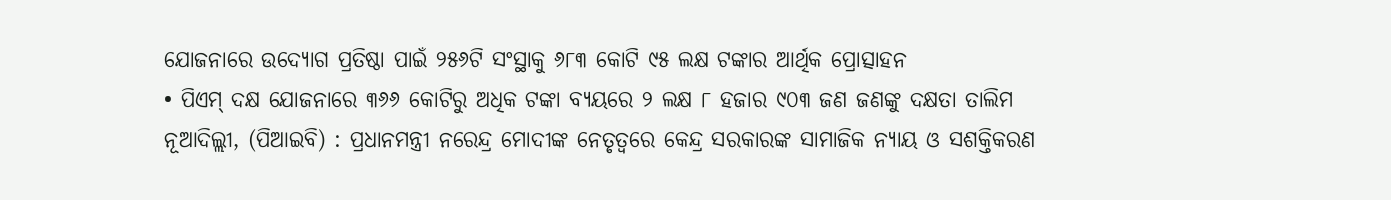ଯୋଜନାରେ ଉଦ୍ୟୋଗ ପ୍ରତିଷ୍ଠା ପାଇଁ ୨୫୬ଟି ସଂସ୍ଥାକୁ ୬୮୩ କୋଟି ୯୫ ଲକ୍ଷ ଟଙ୍କାର ଆର୍ଥିକ ପ୍ରୋତ୍ସାହନ
• ପିଏମ୍ ଦକ୍ଷ ଯୋଜନାରେ ୩୬୬ କୋଟିରୁ ଅଧିକ ଟଙ୍କା ବ୍ୟୟରେ ୨ ଲକ୍ଷ ୮ ହଜାର ୯୦୩ ଜଣ ଜଣଙ୍କୁ ଦକ୍ଷତା ତାଲିମ
ନୂଆଦିଲ୍ଲୀ, (ପିଆଇବି) : ପ୍ରଧାନମନ୍ତ୍ରୀ ନରେନ୍ଦ୍ର ମୋଦୀଙ୍କ ନେତୃତ୍ୱରେ କେନ୍ଦ୍ର ସରକାରଙ୍କ ସାମାଜିକ ନ୍ୟାୟ ଓ ସଶକ୍ତିକରଣ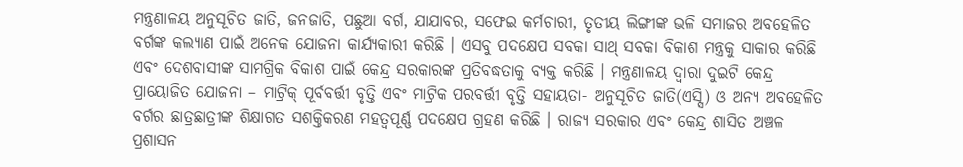ମନ୍ତ୍ରଣାଳୟ ଅନୁସୂଚିତ ଜାତି, ଜନଜାତି, ପଛୁଆ ବର୍ଗ, ଯାଯାବର, ସଫେଇ କର୍ମଚାରୀ, ତୃତୀୟ ଲିଙ୍ଗୀଙ୍କ ଭଳି ସମାଜର ଅବହେଳିତ ବର୍ଗଙ୍କ କଲ୍ୟାଣ ପାଇଁ ଅନେକ ଯୋଜନା କାର୍ଯ୍ୟକାରୀ କରିଛି । ଏସବୁ ପଦକ୍ଷେପ ସବକା ସାଥ୍ ସବକା ବିକାଶ ମନ୍ତ୍ରକୁ ସାକାର କରିଛି ଏବଂ ଦେଶବାସୀଙ୍କ ସାମଗ୍ରିକ ବିକାଶ ପାଇଁ କେନ୍ଦ୍ର ସରକାରଙ୍କ ପ୍ରତିବଦ୍ଧତାକୁ ବ୍ୟକ୍ତ କରିଛି । ମନ୍ତ୍ରଣାଳୟ ଦ୍ୱାରା ଦୁଇଟି କେନ୍ଦ୍ର ପ୍ରାୟୋଜିତ ଯୋଜନା – ମାଟ୍ରିକ୍ ପୂର୍ବବର୍ତ୍ତୀ ବୃତ୍ତି ଏବଂ ମାଟ୍ରିକ ପରବର୍ତ୍ତୀ ବୃତ୍ତି ସହାୟତା- ଅନୁସୂଚିତ ଜାତି(ଏସ୍ସି) ଓ ଅନ୍ୟ ଅବହେଳିତ ବର୍ଗର ଛାତ୍ରଛାତ୍ରୀଙ୍କ ଶିକ୍ଷାଗତ ସଶକ୍ତିକରଣ ମହତ୍ୱପୂର୍ଣ୍ଣ ପଦକ୍ଷେପ ଗ୍ରହଣ କରିଛି । ରାଜ୍ୟ ସରକାର ଏବଂ କେନ୍ଦ୍ର ଶାସିତ ଅଞ୍ଚଳ ପ୍ରଶାସନ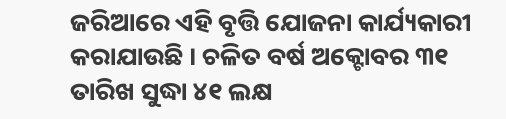ଜରିଆରେ ଏହି ବୃତ୍ତି ଯୋଜନା କାର୍ଯ୍ୟକାରୀ କରାଯାଉଛି । ଚଳିତ ବର୍ଷ ଅକ୍ଟୋବର ୩୧ ତାରିଖ ସୁଦ୍ଧା ୪୧ ଲକ୍ଷ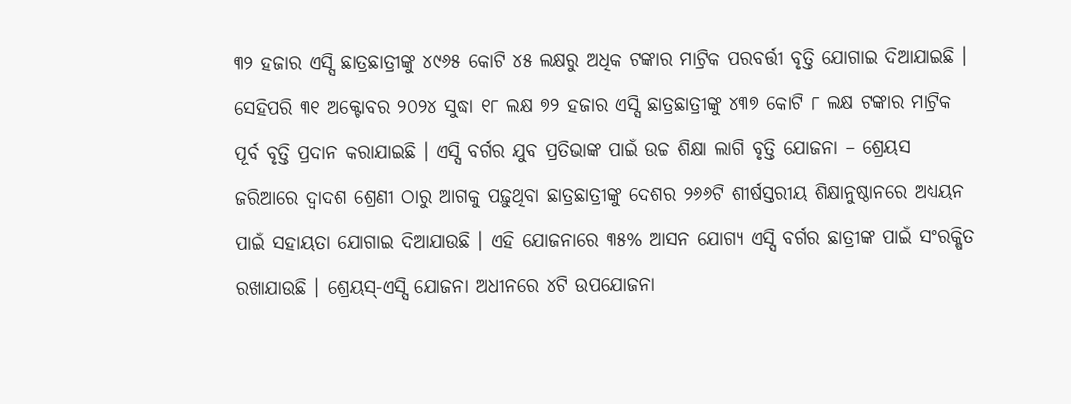୩୨ ହଜାର ଏସ୍ସି ଛାତ୍ରଛାତ୍ରୀଙ୍କୁ ୪୯୬୫ କୋଟି ୪୫ ଲକ୍ଷରୁ ଅଧିକ ଟଙ୍କାର ମାଟ୍ରିକ ପରବର୍ତ୍ତୀ ବୃତ୍ତି ଯୋଗାଇ ଦିଆଯାଇଛି । ସେହିପରି ୩୧ ଅକ୍ଟୋବର ୨୦୨୪ ସୁଦ୍ଧା ୧୮ ଲକ୍ଷ ୭୨ ହଜାର ଏସ୍ସି ଛାତ୍ରଛାତ୍ରୀଙ୍କୁ ୪୩୭ କୋଟି ୮ ଲକ୍ଷ ଟଙ୍କାର ମାଟ୍ରିକ ପୂର୍ବ ବୃତ୍ତି ପ୍ରଦାନ କରାଯାଇଛି । ଏସ୍ସି ବର୍ଗର ଯୁବ ପ୍ରତିଭାଙ୍କ ପାଇଁ ଉଚ୍ଚ ଶିକ୍ଷା ଲାଗି ବୃତ୍ତି ଯୋଜନା – ଶ୍ରେୟସ ଜରିଆରେ ଦ୍ୱାଦଶ ଶ୍ରେଣୀ ଠାରୁ ଆଗକୁ ପଢ଼ୁଥିବା ଛାତ୍ରଛାତ୍ରୀଙ୍କୁ ଦେଶର ୨୬୬ଟି ଶୀର୍ଷସ୍ତରୀୟ ଶିକ୍ଷାନୁଷ୍ଠାନରେ ଅଧ୍ୟୟନ ପାଇଁ ସହାୟତା ଯୋଗାଇ ଦିଆଯାଉଛି । ଏହି ଯୋଜନାରେ ୩୫% ଆସନ ଯୋଗ୍ୟ ଏସ୍ସି ବର୍ଗର ଛାତ୍ରୀଙ୍କ ପାଇଁ ସଂରକ୍ଷିତ ରଖାଯାଉଛି । ଶ୍ରେୟସ୍-ଏସ୍ସି ଯୋଜନା ଅଧୀନରେ ୪ଟି ଉପଯୋଜନା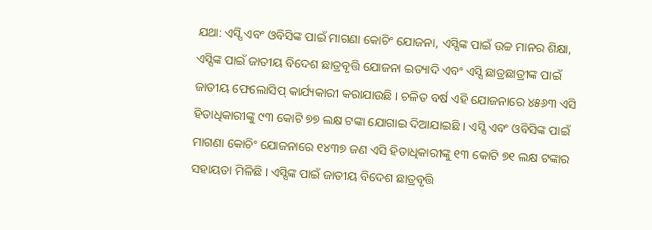ଯଥା: ଏସ୍ସି ଏବଂ ଓବିସିଙ୍କ ପାଇଁ ମାଗଣା କୋଚିଂ ଯୋଜନା, ଏସ୍ସିଙ୍କ ପାଇଁ ଉଚ୍ଚ ମାନର ଶିକ୍ଷା, ଏସ୍ସିଙ୍କ ପାଇଁ ଜାତୀୟ ବିଦେଶ ଛାତ୍ରବୃତ୍ତି ଯୋଜନା ଇତ୍ୟାଦି ଏବଂ ଏସ୍ସି ଛାତ୍ରଛାତ୍ରୀଙ୍କ ପାଇଁ ଜାତୀୟ ଫେଲୋସିପ୍ କାର୍ଯ୍ୟକାରୀ କରାଯାଉଛି । ଚଳିତ ବର୍ଷ ଏହି ଯୋଜନାରେ ୪୫୬୩ ଏସି ହିତାଧିକାରୀଙ୍କୁ ୯୩ କୋଟି ୭୭ ଲକ୍ଷ ଟଙ୍କା ଯୋଗାଇ ଦିଆଯାଇଛି । ଏସ୍ସି ଏବଂ ଓବିସିଙ୍କ ପାଇଁ ମାଗଣା କୋଚିଂ ଯୋଜନାରେ ୧୪୩୭ ଜଣ ଏସି ହିତାଧିକାରୀଙ୍କୁ ୧୩ କୋଟି ୭୧ ଲକ୍ଷ ଟଙ୍କାର ସହାୟତା ମିଳିଛି । ଏସ୍ସିଙ୍କ ପାଇଁ ଜାତୀୟ ବିଦେଶ ଛାତ୍ରବୃତ୍ତି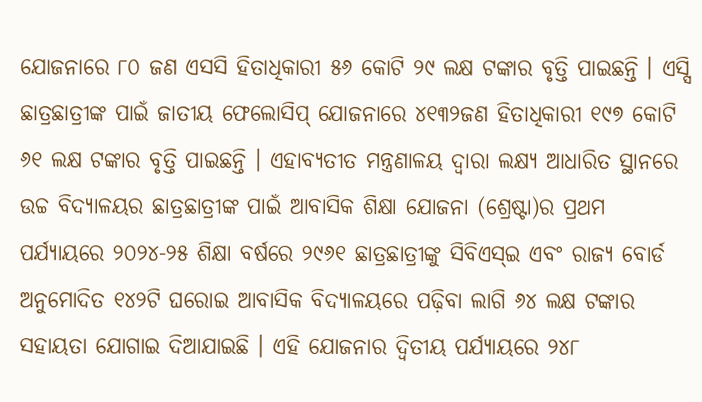ଯୋଜନାରେ ୮୦ ଜଣ ଏସସି ହିତାଧିକାରୀ ୫୬ କୋଟି ୨୯ ଲକ୍ଷ ଟଙ୍କାର ବୃତ୍ତି ପାଇଛନ୍ତି । ଏସ୍ସି ଛାତ୍ରଛାତ୍ରୀଙ୍କ ପାଇଁ ଜାତୀୟ ଫେଲୋସିପ୍ ଯୋଜନାରେ ୪୧୩୨ଜଣ ହିତାଧିକାରୀ ୧୯୭ କୋଟି ୬୧ ଲକ୍ଷ ଟଙ୍କାର ବୃତ୍ତି ପାଇଛନ୍ତି । ଏହାବ୍ୟତୀତ ମନ୍ତ୍ରଣାଳୟ ଦ୍ୱାରା ଲକ୍ଷ୍ୟ ଆଧାରିତ ସ୍ଥାନରେ ଉଚ୍ଚ ବିଦ୍ୟାଳୟର ଛାତ୍ରଛାତ୍ରୀଙ୍କ ପାଇଁ ଆବାସିକ ଶିକ୍ଷା ଯୋଜନା (ଶ୍ରେଷ୍ଟା)ର ପ୍ରଥମ ପର୍ଯ୍ୟାୟରେ ୨୦୨୪-୨୫ ଶିକ୍ଷା ବର୍ଷରେ ୨୯୬୧ ଛାତ୍ରଛାତ୍ରୀଙ୍କୁ ସିବିଏସ୍ଇ ଏବଂ ରାଜ୍ୟ ବୋର୍ଡ ଅନୁମୋଦିତ ୧୪୨ଟି ଘରୋଇ ଆବାସିକ ବିଦ୍ୟାଳୟରେ ପଢ଼ିବା ଲାଗି ୬୪ ଲକ୍ଷ ଟଙ୍କାର ସହାୟତା ଯୋଗାଇ ଦିଆଯାଇଛି । ଏହି ଯୋଜନାର ଦ୍ୱିତୀୟ ପର୍ଯ୍ୟାୟରେ ୨୪୮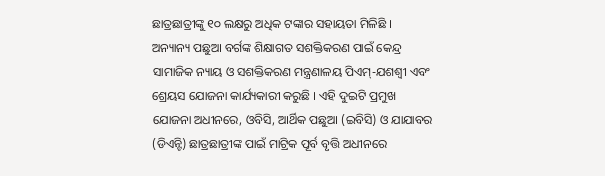ଛାତ୍ରଛାତ୍ରୀଙ୍କୁ ୧୦ ଲକ୍ଷରୁ ଅଧିକ ଟଙ୍କାର ସହାୟତା ମିଳିଛି । ଅନ୍ୟାନ୍ୟ ପଛୁଆ ବର୍ଗଙ୍କ ଶିକ୍ଷାଗତ ସଶକ୍ତିକରଣ ପାଇଁ କେନ୍ଦ୍ର ସାମାଜିକ ନ୍ୟାୟ ଓ ସଶକ୍ତିକରଣ ମନ୍ତ୍ରଣାଳୟ ପିଏମ୍-ଯଶଶ୍ୱୀ ଏବଂ ଶ୍ରେୟସ ଯୋଜନା କାର୍ଯ୍ୟକାରୀ କରୁଛି । ଏହି ଦୁଇଟି ପ୍ରମୁଖ ଯୋଜନା ଅଧୀନରେ, ଓବିସି, ଆର୍ଥିକ ପଛୁଆ (ଇବିସି) ଓ ଯାଯାବର (ଡିଏନ୍ଟି) ଛାତ୍ରଛାତ୍ରୀଙ୍କ ପାଇଁ ମାଟ୍ରିକ ପୂର୍ବ ବୃତ୍ତି ଅଧୀନରେ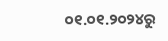୦୧.୦୧.୨୦୨୪ରୁ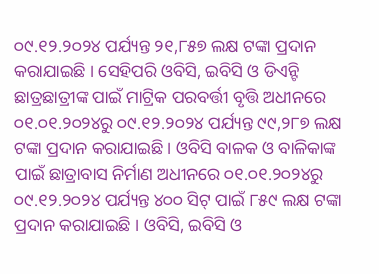୦୯.୧୨.୨୦୨୪ ପର୍ଯ୍ୟନ୍ତ ୨୧,୮୫୭ ଲକ୍ଷ ଟଙ୍କା ପ୍ରଦାନ କରାଯାଇଛି । ସେହିପରି ଓବିସି, ଇବିସି ଓ ଡିଏନ୍ଟି ଛାତ୍ରଛାତ୍ରୀଙ୍କ ପାଇଁ ମାଟ୍ରିକ ପରବର୍ତ୍ତୀ ବୃତ୍ତି ଅଧୀନରେ ୦୧.୦୧.୨୦୨୪ରୁ ୦୯.୧୨.୨୦୨୪ ପର୍ଯ୍ୟନ୍ତ ୯୯,୨୮୭ ଲକ୍ଷ ଟଙ୍କା ପ୍ରଦାନ କରାଯାଇଛି । ଓବିସି ବାଳକ ଓ ବାଳିକାଙ୍କ ପାଇଁ ଛାତ୍ରାବାସ ନିର୍ମାଣ ଅଧୀନରେ ୦୧.୦୧.୨୦୨୪ରୁ ୦୯.୧୨.୨୦୨୪ ପର୍ଯ୍ୟନ୍ତ ୪୦୦ ସିଟ୍ ପାଇଁ ୮୫୯ ଲକ୍ଷ ଟଙ୍କା ପ୍ରଦାନ କରାଯାଇଛି । ଓବିସି, ଇବିସି ଓ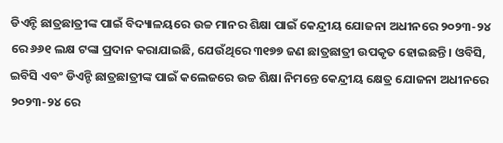ଡିଏନ୍ଟି ଛାତ୍ରଛାତ୍ରୀଙ୍କ ପାଇଁ ବିଦ୍ୟାଳୟରେ ଉଚ୍ଚ ମାନର ଶିକ୍ଷା ପାଇଁ କେନ୍ଦ୍ରୀୟ ଯୋଜନା ଅଧୀନରେ ୨୦୨୩-୨୪ ରେ ୬୬୧ ଲକ୍ଷ ଟଙ୍କା ପ୍ରଦାନ କରାଯାଇଛି, ଯେଉଁଥିରେ ୩୧୭୭ ଜଣ ଛାତ୍ରଛାତ୍ରୀ ଉପକୃତ ହୋଇଛନ୍ତି । ଓବିସି, ଇବିସି ଏବଂ ଡିଏନ୍ଟି ଛାତ୍ରଛାତ୍ରୀଙ୍କ ପାଇଁ କଲେଜରେ ଉଚ୍ଚ ଶିକ୍ଷା ନିମନ୍ତେ କେନ୍ଦ୍ରୀୟ କ୍ଷେତ୍ର ଯୋଜନା ଅଧୀନରେ ୨୦୨୩-୨୪ ରେ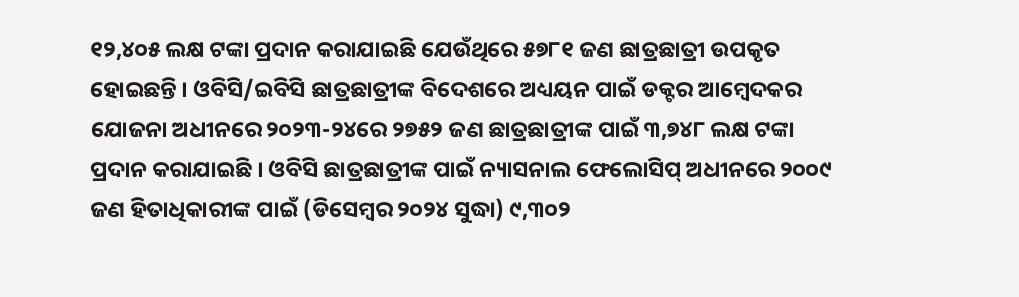୧୨,୪୦୫ ଲକ୍ଷ ଟଙ୍କା ପ୍ରଦାନ କରାଯାଇଛି ଯେଉଁଥିରେ ୫୭୮୧ ଜଣ ଛାତ୍ରଛାତ୍ରୀ ଉପକୃତ ହୋଇଛନ୍ତି । ଓବିସି/ଇବିସି ଛାତ୍ରଛାତ୍ରୀଙ୍କ ବିଦେଶରେ ଅଧ୍ୟୟନ ପାଇଁ ଡକ୍ଟର ଆମ୍ବେଦକର ଯୋଜନା ଅଧୀନରେ ୨୦୨୩-୨୪ରେ ୨୭୫୨ ଜଣ ଛାତ୍ରଛାତ୍ରୀଙ୍କ ପାଇଁ ୩,୭୪୮ ଲକ୍ଷ ଟଙ୍କା ପ୍ରଦାନ କରାଯାଇଛି । ଓବିସି ଛାତ୍ରଛାତ୍ରୀଙ୍କ ପାଇଁ ନ୍ୟାସନାଲ ଫେଲୋସିପ୍ ଅଧୀନରେ ୨୦୦୯ ଜଣ ହିତାଧିକାରୀଙ୍କ ପାଇଁ (ଡିସେମ୍ବର ୨୦୨୪ ସୁଦ୍ଧା) ୯,୩୦୨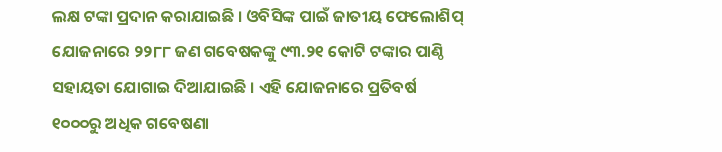ଲକ୍ଷ ଟଙ୍କା ପ୍ରଦାନ କରାଯାଇଛି । ଓବିସିଙ୍କ ପାଇଁ ଜାତୀୟ ଫେଲୋଶିପ୍ ଯୋଜନାରେ ୨୨୮୮ ଜଣ ଗବେଷକଙ୍କୁ ୯୩.୨୧ କୋଟି ଟଙ୍କାର ପାଣ୍ଠି ସହାୟତା ଯୋଗାଇ ଦିଆଯାଇଛି । ଏହି ଯୋଜନାରେ ପ୍ରତିବର୍ଷ ୧୦୦୦ରୁ ଅଧିକ ଗବେଷଣା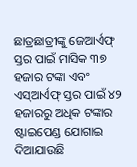ଛାତ୍ରଛାତ୍ରୀଙ୍କୁ ଜେଆର୍ଏଫ୍ ସ୍ତର ପାଇଁ ମାସିକ ୩୭ ହଜାର ଟଙ୍କା ଏବଂ ଏସ୍ଆର୍ଏଫ୍ ସ୍ତର ପାଇଁ ୪୨ ହଜାରରୁ ଅଧିକ ଟଙ୍କାର ଷ୍ଟାଇପେଣ୍ଡ ଯୋଗାଇ ଦିଆଯାଉଛି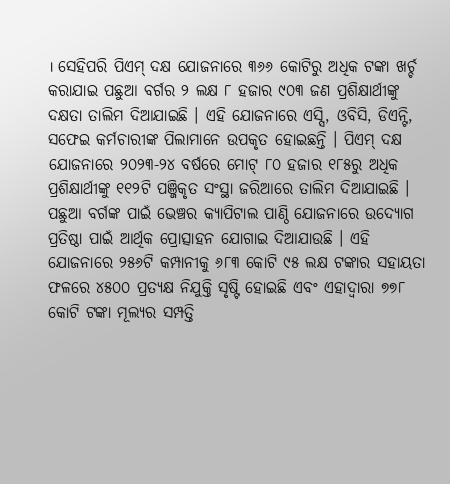। ସେହିପରି ପିଏମ୍ ଦକ୍ଷ ଯୋଜନାରେ ୩୬୬ କୋଟିରୁ ଅଧିକ ଟଙ୍କା ଖର୍ଚ୍ଚ କରାଯାଇ ପଛୁଆ ବର୍ଗର ୨ ଲକ୍ଷ ୮ ହଜାର ୯୦୩ ଜଣ ପ୍ରଶିକ୍ଷାର୍ଥୀଙ୍କୁ ଦକ୍ଷତା ତାଲିମ ଦିଆଯାଇଛି । ଏହି ଯୋଜନାରେ ଏସ୍ସି, ଓବିସି, ଡିଏନ୍ଟି, ସଫେଇ କର୍ମଚାରୀଙ୍କ ପିଲାମାନେ ଉପକୃତ ହୋଇଛନ୍ତି । ପିଏମ୍ ଦକ୍ଷ ଯୋଜନାରେ ୨୦୨୩-୨୪ ବର୍ଷରେ ମୋଟ୍ ୮୦ ହଜାର ୧୮୫ରୁ ଅଧିକ ପ୍ରଶିକ୍ଷାର୍ଥୀଙ୍କୁ ୧୧୨ଟି ପଞ୍ଜିକୃତ ସଂସ୍ଥା ଜରିଆରେ ତାଲିମ ଦିଆଯାଇଛି । ପଛୁଆ ବର୍ଗଙ୍କ ପାଇଁ ଭେଞ୍ଚର କ୍ୟାପିଟାଲ ପାଣ୍ଠି ଯୋଜନାରେ ଉଦ୍ୟୋଗ ପ୍ରତିଷ୍ଠା ପାଇଁ ଆର୍ଥିକ ପ୍ରୋତ୍ସାହନ ଯୋଗାଇ ଦିଆଯାଉଛି । ଏହି ଯୋଜନାରେ ୨୫୬ଟି କମ୍ପାନୀକୁ ୬୮୩ କୋଟି ୯୫ ଲକ୍ଷ ଟଙ୍କାର ସହାୟତା ଫଳରେ ୪୫୦୦ ପ୍ରତ୍ୟକ୍ଷ ନିଯୁକ୍ତି ସୃଷ୍ଟି ହୋଇଛି ଏବଂ ଏହାଦ୍ୱାରା ୭୭୮ କୋଟି ଟଙ୍କା ମୂଲ୍ୟର ସମ୍ପତ୍ତି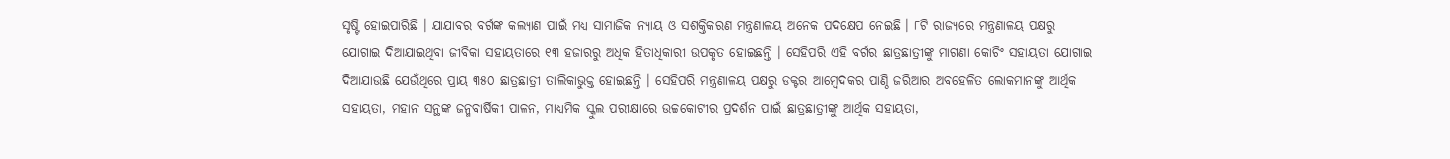ସୃଷ୍ଟି ହୋଇପାରିଛି । ଯାଯାବର ବର୍ଗଙ୍କ କଲ୍ୟାଣ ପାଇଁ ମଧ୍ୟ ସାମାଜିକ ନ୍ୟାୟ ଓ ସଶକ୍ତିକରଣ ମନ୍ତ୍ରଣାଳୟ ଅନେକ ପଦକ୍ଷେପ ନେଇଛି । ୮ଟି ରାଜ୍ୟରେ ମନ୍ତ୍ରଣାଳୟ ପକ୍ଷରୁ ଯୋଗାଇ ଦିଆଯାଇଥିବା ଜୀବିକା ସହାୟତାରେ ୧୩ ହଜାରରୁ ଅଧିକ ହିତାଧିକାରୀ ଉପକୃତ ହୋଇଛନ୍ତି । ସେହିପରି ଏହି ବର୍ଗର ଛାତ୍ରଛାତ୍ରୀଙ୍କୁ ମାଗଣା କୋଚିଂ ସହାୟତା ଯୋଗାଇ ଦିଆଯାଉଛି ଯେଉଁଥିରେ ପ୍ରାୟ ୩୫୦ ଛାତ୍ରଛାତ୍ରୀ ତାଲିକାଭୁକ୍ତ ହୋଇଛନ୍ତି । ସେହିପରି ମନ୍ତ୍ରଣାଳୟ ପକ୍ଷରୁ ଡକ୍ଟର ଆମ୍ବେଦକର ପାଣ୍ଠି ଜରିଆର ଅବହେଳିତ ଲୋକମାନଙ୍କୁ ଆର୍ଥିକ ସହାୟତା, ମହାନ ସନ୍ଥଙ୍କ ଜନ୍ମବାର୍ଷିକୀ ପାଳନ, ମାଧ୍ୟମିକ ସ୍କୁଲ ପରୀକ୍ଷାରେ ଉଚ୍ଚକୋଟୀର ପ୍ରଦର୍ଶନ ପାଇଁ ଛାତ୍ରଛାତ୍ରୀଙ୍କୁ ଆର୍ଥିକ ସହାୟତା,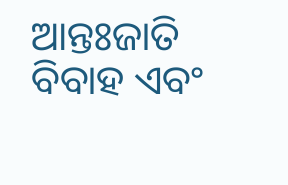ଆନ୍ତଃଜାତି ବିବାହ ଏବଂ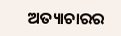ଅତ୍ୟାଚାରର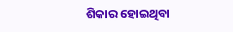ଶିକାର ହୋଇଥିବା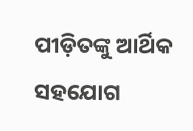ପୀଡ଼ିତଙ୍କୁ ଆର୍ଥିକ ସହଯୋଗ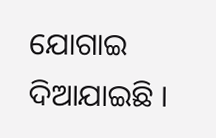ଯୋଗାଇ ଦିଆଯାଇଛି ।